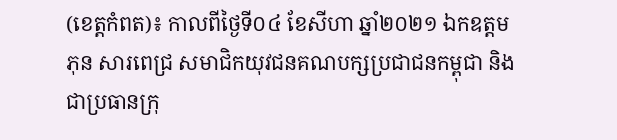(ខេត្តកំពត)៖ កាលពីថ្ងៃទី០៤ ខែសីហា ឆ្នាំ២០២១ ឯកឧត្តម ភុន សារពេជ្រ សមាជិកយុវជនគណបក្សប្រជាជនកម្ពុជា និង ជាប្រធានក្រុ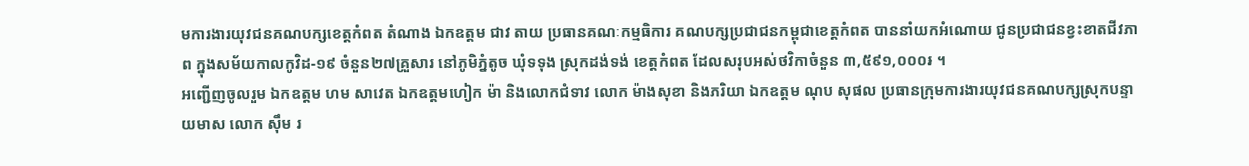មការងារយុវជនគណបក្សខេត្តកំពត តំណាង ឯកឧត្តម ជាវ តាយ ប្រធានគណៈកម្មធិការ គណបក្សប្រជាជនកម្ពុជាខេត្តកំពត បាននាំយកអំណោយ ជូនប្រជាជនខ្វះខាតជីវភាព ក្នុងសម័យកាលកូវិដ-១៩ ចំនួន២៧គ្រួសារ នៅភូមិភ្នំតូច ឃុំទទុង ស្រុកដង់ទង់ ខេត្តកំពត ដែលសរុបអស់ថវិកាចំនួន ៣,៥៩១,០០០៛ ។
អញ្ជើញចូលរួម ឯកឧត្តម ហម សាវេត ឯកឧត្តមហៀក ម៉ា និងលោកជំទាវ លោក ម៉ាងសុខា និងភរិយា ឯកឧត្តម ណុប សុផល ប្រធានក្រុមការងារយុវជនគណបក្សស្រុកបន្ទាយមាស លោក សុឹម រ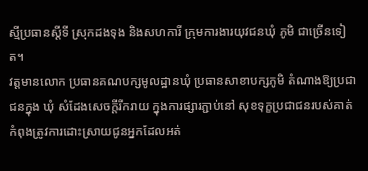ស្មីប្រធានស្តីទី ស្រុកដងទុង និងសហការី ក្រុមការងារយុវជនឃុំ ភូមិ ជាច្រើនទៀត។
វត្តមានលោក ប្រធានគណបក្សមូលដ្ឋានឃុំ ប្រធានសាខាបក្សភូមិ តំណាងឱ្យប្រជាជនក្នុង ឃុំ សំដែងសេចក្តីរីករាយ ក្នុងការផ្សារភ្ជាប់នៅ សុខទុក្ខប្រជាជនរបស់គាត់កំពុងត្រូវការដោះស្រាយជូនអ្នកដែលអត់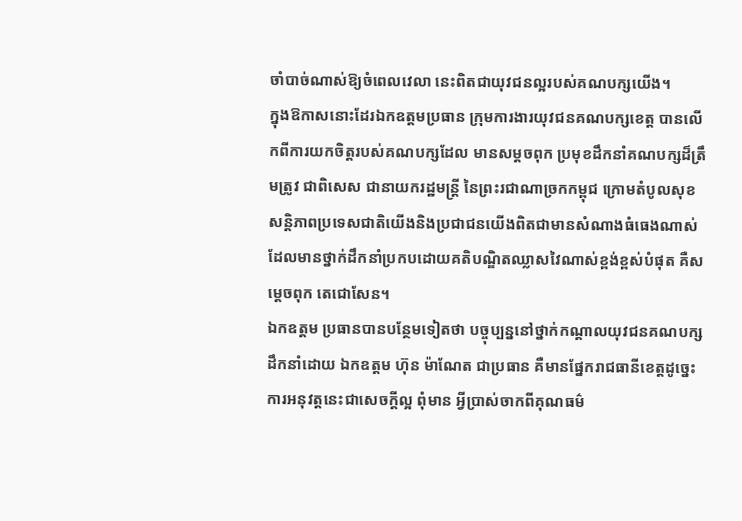ចាំបាច់ណាស់ឱ្យចំពេលវេលា នេះពិតជាយុវជនល្អរបស់គណបក្សយើង។
ក្នុងឱកាសនោះដែរឯកឧត្តមប្រធាន ក្រុមការងារយុវជនគណបក្សខេត្ត បានលើកពីការយកចិត្តរបស់គណបក្សដែល មានសម្តចពុក ប្រមុខដឹកនាំគណបក្សដ៏ត្រឹមត្រូវ ជាពិសេស ជានាយករដ្ឋមន្ត្រី នៃព្រះរជាណាច្រកកម្ពុជ ក្រោមតំបូលសុខ សន្តិភាពប្រទេសជាតិយើងនិងប្រជាជនយើងពិតជាមានសំណាងធំធេងណាស់ ដែលមានថ្នាក់ដឹកនាំប្រកបដោយគតិបណ្ឌិតឈ្លាសវៃណាស់ខ្ពង់ខ្ពស់បំផុត គឺសម្តេចពុក តេជោសែន។
ឯកឧត្តម ប្រធានបានបន្ថែមទៀតថា បច្ចុប្បន្ននៅថ្នាក់កណ្តាលយុវជនគណបក្សដឹកនាំដោយ ឯកឧត្តម ហ៊ុន ម៉ាណែត ជាប្រធាន គឺមានផែ្នករាជធានីខេត្ដដូច្នេះ ការអនុវត្តនេះជាសេចក្តីល្អ ពុំមាន អ្វីប្រាស់ចាកពីគុណធម៌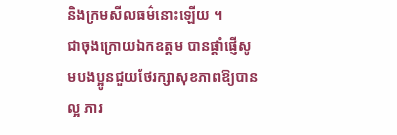និងក្រមសីលធម៌នោះឡើយ ។
ជាចុងក្រោយឯកឧត្តម បានផ្តាំផ្ញើសូមបងប្អូនជួយថែរក្សាសុខភាពឱ្យបានល្អ ភារ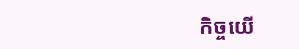កិច្ចយើ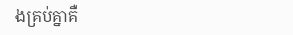ងគ្រប់គ្នាគឺ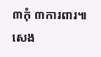៣កុំ ៣ការពារ៕ សេង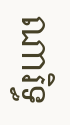ណារិទ្ធ